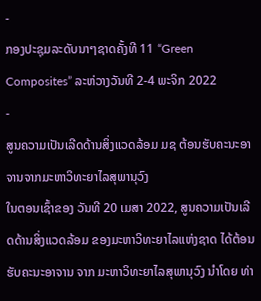-
ກອງປະຊຸມລະດັບນາໆຊາດຄັ້ງທີ 11 “Green Composites” ລະຫ່ວາງວັນທີ 2-4 ພະຈິກ 2022
-
ສູນຄວາມເປັນເລີດດ້ານສິ່ງແວດລ້ອມ ມຊ ຕ້ອນຮັບຄະນະອາຈານຈາກມະຫາວິທະຍາໄລສຸພານຸວົງ
ໃນຕອນເຊົ້າຂອງ ວັນທີ 20 ເມສາ 2022, ສູນຄວາມເປັນເລີດດ້ານສິ່ງແວດລ້ອມ ຂອງມະຫາວິທະຍາໄລແຫ່ງຊາດ ໄດ້ຕ້ອນຮັບຄະນະອາຈານ ຈາກ ມະຫາວິທະຍາໄລສຸພານຸວົງ ນຳໂດຍ ທ່າ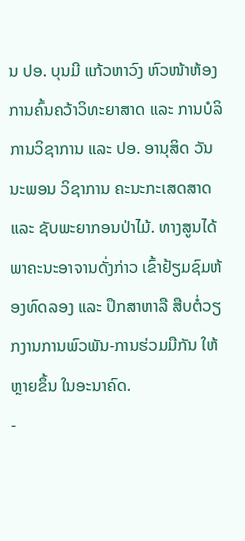ນ ປອ. ບຸນມີ ແກ້ວຫາວົງ ຫົວໜ້າຫ້ອງການຄົ້ນຄວ້າວິທະຍາສາດ ແລະ ການບໍລິການວິຊາການ ແລະ ປອ. ອານຸສິດ ວັນນະພອນ ວິຊາການ ຄະນະກະເສດສາດ ແລະ ຊັບພະຍາກອນປ່າໄມ້. ທາງສູນໄດ້ພາຄະນະອາຈານດັ່ງກ່າວ ເຂົ້າຢ້ຽມຊົມຫ້ອງທົດລອງ ແລະ ປຶກສາຫາລື ສືບຕໍ່ວຽກງານການພົວພັນ-ການຮ່ວມມືກັນ ໃຫ້ຫຼາຍຂຶ້ນ ໃນອະນາຄົດ.
-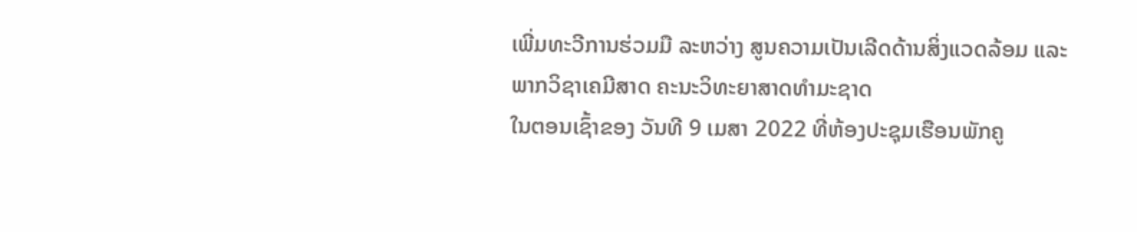ເພີ່ມທະວີການຮ່ວມມື ລະຫວ່າງ ສູນຄວາມເປັນເລີດດ້ານສິ່ງແວດລ້ອມ ແລະ ພາກວິຊາເຄມີສາດ ຄະນະວິທະຍາສາດທຳມະຊາດ
ໃນຕອນເຊົ້າຂອງ ວັນທີ 9 ເມສາ 2022 ທີ່ຫ້ອງປະຊຸມເຮືອນພັກຄູ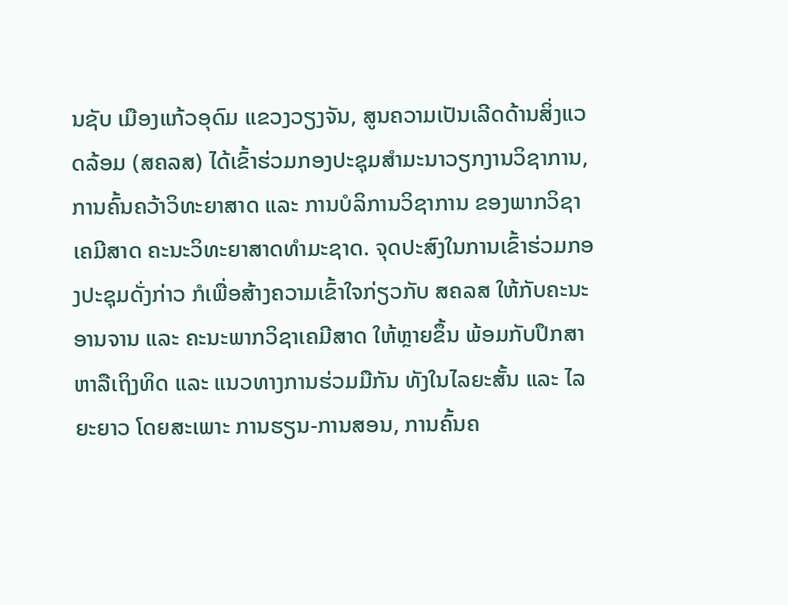ນຊັບ ເມືອງແກ້ວອຸດົມ ແຂວງວຽງຈັນ, ສູນຄວາມເປັນເລີດດ້ານສິ່ງແວດລ້ອມ (ສຄລສ) ໄດ້ເຂົ້າຮ່ວມກອງປະຊຸມສຳມະນາວຽກງານວິຊາການ, ການຄົ້ນຄວ້າວິທະຍາສາດ ແລະ ການບໍລິການວິຊາການ ຂອງພາກວິຊາເຄມີສາດ ຄະນະວິທະຍາສາດທຳມະຊາດ. ຈຸດປະສົງໃນການເຂົ້າຮ່ວມກອງປະຊຸມດັ່ງກ່າວ ກໍເພື່ອສ້າງຄວາມເຂົ້າໃຈກ່ຽວກັບ ສຄລສ ໃຫ້ກັບຄະນະອານຈານ ແລະ ຄະນະພາກວິຊາເຄມີສາດ ໃຫ້ຫຼາຍຂຶ້ນ ພ້ອມກັບປຶກສາຫາລືເຖິງທິດ ແລະ ແນວທາງການຮ່ວມມືກັນ ທັງໃນໄລຍະສັ້ນ ແລະ ໄລຍະຍາວ ໂດຍສະເພາະ ການຮຽນ-ການສອນ, ການຄົ້ນຄ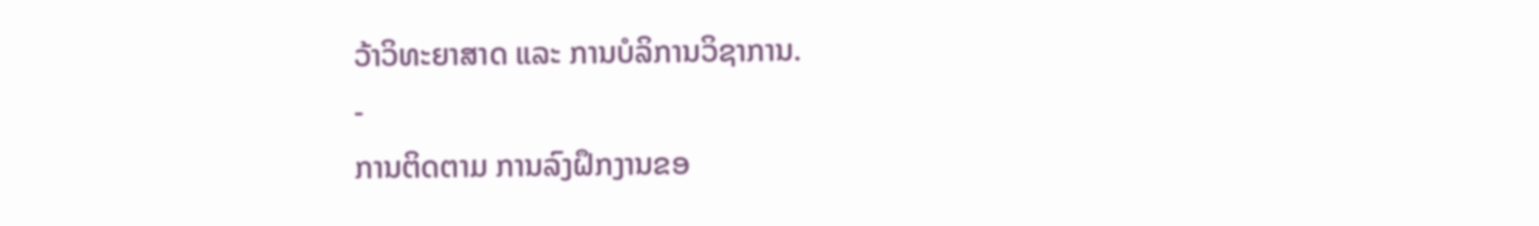ວ້າວິທະຍາສາດ ແລະ ການບໍລິການວິຊາການ.
-
ການຕິດຕາມ ການລົງຝຶກງານຂອ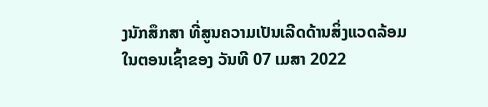ງນັກສຶກສາ ທີ່ສູນຄວາມເປັນເລີດດ້ານສິ່ງແວດລ້ອມ
ໃນຕອນເຊົ້າຂອງ ວັນທີ 07 ເມສາ 2022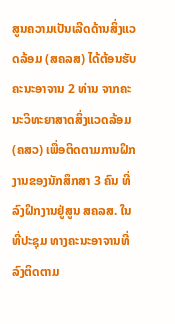ສູນຄວາມເປັນເລີດດ້ານສິ່ງແວດລ້ອມ (ສຄລສ) ໄດ້ຕ້ອນຮັບຄະນະອາຈານ 2 ທ່ານ ຈາກຄະນະວິທະຍາສາດສິ່ງແວດລ້ອມ (ຄສວ) ເພື່ອຕິດຕາມການຝຶກງານຂອງນັກສຶກສາ 3 ຄົນ ທີ່ລົງຝຶກງານຢູ່ສູນ ສຄລສ. ໃນທີ່ປະຊຸມ ທາງຄະນະອາຈານທີ່ລົງຕິດຕາມ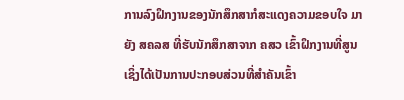ການລົງຝຶກງານຂອງນັກສຶກສາກໍສະແດງຄວາມຂອບໃຈ ມາຍັງ ສຄລສ ທີ່ຮັບນັກສຶກສາຈາກ ຄສວ ເຂົ້າຝຶກງານທີ່ສູນ ເຊິ່ງໄດ້ເປັນການປະກອບສ່ວນທີ່ສຳຄັນເຂົ້າ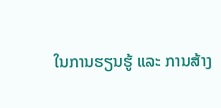ໃນການຮຽນຮູ້ ແລະ ການສ້າງ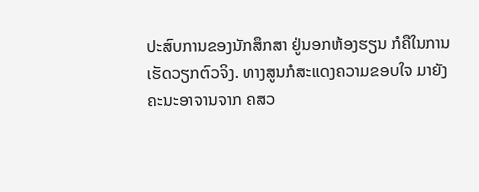ປະສົບການຂອງນັກສຶກສາ ຢູ່ນອກຫ້ອງຮຽນ ກໍຄືໃນການເຮັດວຽກຕົວຈິງ. ທາງສູນກໍສະແດງຄວາມຂອບໃຈ ມາຍັງຄະນະອາຈານຈາກ ຄສວ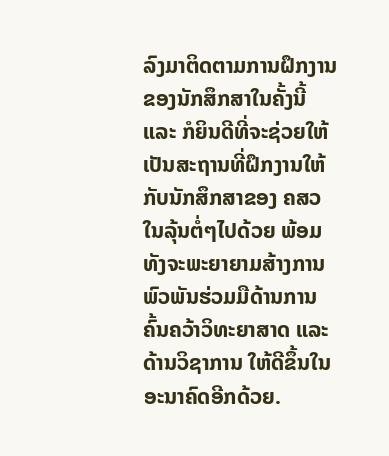ລົງມາຕິດຕາມການຝຶກງານຂອງນັກສຶກສາໃນຄັ້ງນີ້ ແລະ ກໍຍິນດີທີ່ຈະຊ່ວຍໃຫ້ເປັນສະຖານທີ່ຝຶກງານໃຫ້ກັບນັກສຶກສາຂອງ ຄສວ ໃນລຸ້ນຕໍ່ໆໄປດ້ວຍ ພ້ອມທັງຈະພະຍາຍາມສ້າງການພົວພັນຮ່ວມມືດ້ານການຄົ້ນຄວ້າວິທະຍາສາດ ແລະ ດ້ານວິຊາການ ໃຫ້ດີຂຶ້ນໃນອະນາຄົດອີກດ້ວຍ.